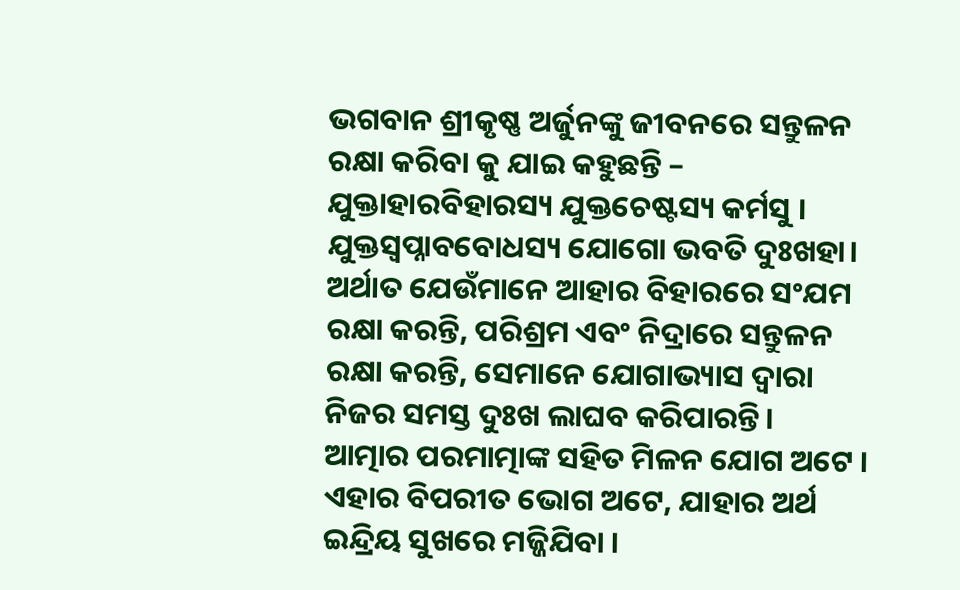ଭଗବାନ ଶ୍ରୀକୃଷ୍ଣ ଅର୍ଜୁନଙ୍କୁ ଜୀବନରେ ସନ୍ତୁଳନ ରକ୍ଷା କରିବା କୁ ଯାଇ କହୁଛନ୍ତି –
ଯୁକ୍ତାହାରବିହାରସ୍ୟ ଯୁକ୍ତଚେଷ୍ଟସ୍ୟ କର୍ମସୁ । ଯୁକ୍ତସ୍ୱପ୍ନାବବୋଧସ୍ୟ ଯୋଗୋ ଭବତି ଦୁଃଖହା।
ଅର୍ଥାତ ଯେଉଁମାନେ ଆହାର ବିହାରରେ ସଂଯମ ରକ୍ଷା କରନ୍ତି, ପରିଶ୍ରମ ଏବଂ ନିଦ୍ରାରେ ସନ୍ତୁଳନ ରକ୍ଷା କରନ୍ତି, ସେମାନେ ଯୋଗାଭ୍ୟାସ ଦ୍ୱାରା ନିଜର ସମସ୍ତ ଦୁଃଖ ଲାଘବ କରିପାରନ୍ତି।
ଆତ୍ମାର ପରମାତ୍ମାଙ୍କ ସହିତ ମିଳନ ଯୋଗ ଅଟେ । ଏହାର ବିପରୀତ ଭୋଗ ଅଟେ, ଯାହାର ଅର୍ଥ ଇନ୍ଦ୍ରିୟ ସୁଖରେ ମଜ୍ଜିଯିବା ।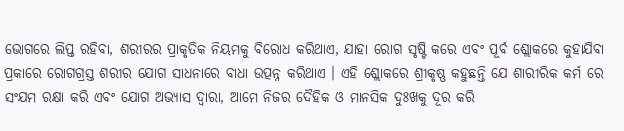ଭୋଗରେ ଲିପ୍ତ ରହିବା, ଶରୀରର ପ୍ରାକୃତିକ ନିୟମକୁ ବିରୋଧ କରିଥାଏ, ଯାହା ରୋଗ ସୃଷ୍ଟି କରେ ଏବଂ ପୂର୍ବ ଶ୍ଲୋକରେ କୁହାଯିବା ପ୍ରକାରେ ରୋଗଗ୍ରସ୍ତ ଶରୀର ଯୋଗ ସାଧନାରେ ବାଧା ଉତ୍ପନ୍ନ କରିଥାଏ । ଏହି ଶ୍ଲୋକରେ ଶ୍ରୀକୃଷ୍ଣ କହୁଛନ୍ତି ଯେ ଶାରୀରିକ କର୍ମ ରେ ସଂଯମ ରକ୍ଷା କରି ଏବଂ ଯୋଗ ଅଭ୍ୟାସ ଦ୍ୱାରା, ଆମେ ନିଜର ଦୈହିକ ଓ ମାନସିକ ଦୁଃଖକୁ ଦୂର କରି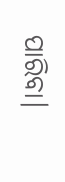ପାରିବା।